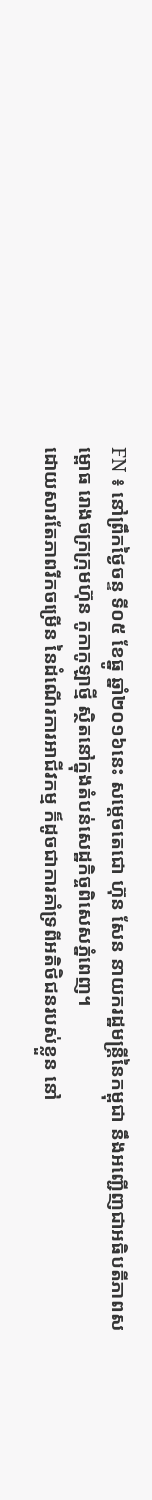FN ៖ នៅព្រឹកថ្ងៃចន្ទ ទី០៥ ខែធ្នូ ឆ្នាំ២០១៦នេះ សម្តេចតេជោ ហ៊ុន សែន នាយករដ្ឋមន្រ្តីនៃកម្ពុជា នឹងអញ្ជើញជាអធិបតីភាពសម្ពោធ រោងចក្រក្រុមហ៊ុន កូកាកូឡាថ្មី ស្ថិតនៅក្នុងតំបន់សេដ្ឋកិច្ចពិសេសភ្នំពេញ។
ដោយសារតែភាពរីកចម្រើន នៃដំណើរការអាជីវកម្ម ក៏ដូចជាការគាំទ្រពីអតិថិជនរបស់ខ្លួន នៅ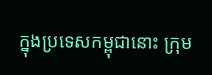ក្នុងប្រទេសកម្ពុជានោះ ក្រុម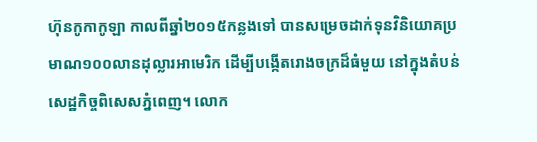ហ៊ុនកូកាកូឡា កាលពីឆ្នាំ២០១៥កន្លងទៅ បានសម្រេចដាក់ទុនវិនិយោគប្រមាណ១០០លានដុល្លារអាមេរិក ដើម្បីបង្កើតរោងចក្រដ៏ធំមួយ នៅក្នុងតំបន់សេដ្ឋកិច្ចពិសេសភ្នំពេញ។ លោក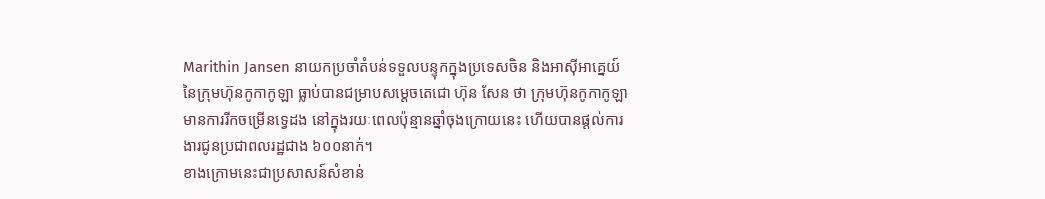Marithin Jansen នាយកប្រចាំតំបន់ទទួលបន្ទុកក្នុងប្រទេសចិន និងអាស៊ីអាគ្នេយ៍ នៃក្រុមហ៊ុនកូកាកូឡា ធ្លាប់បានជម្រាបសម្តេចតេជោ ហ៊ុន សែន ថា ក្រុមហ៊ុនកូកាកូឡា មានការរីកចម្រើនទ្វេដង នៅក្នុងរយៈពេលប៉ុន្មានឆ្នាំចុងក្រោយនេះ ហើយបានផ្តល់ការងារជូនប្រជាពលរដ្ឋជាង ៦០០នាក់។
ខាងក្រោមនេះជាប្រសាសន៍សំខាន់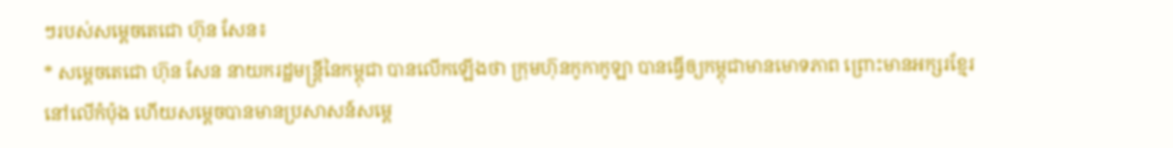ៗរបស់សម្តេចតេជោ ហ៊ុន សែន៖
* សម្តេចតេជោ ហ៊ុន សែន នាយករដ្ឋមន្រ្តីនៃកម្ពុជា បានលើកឡើងថា ក្រុមហ៊ុនកូកាកូឡា បានធ្វើឲ្យកម្ពុជាមានមោទភាព ព្រោះមានអក្សរខ្មែរនៅលើកំប៉ុង ហើយសម្តេចបានមានប្រសាសន៍សម្តេ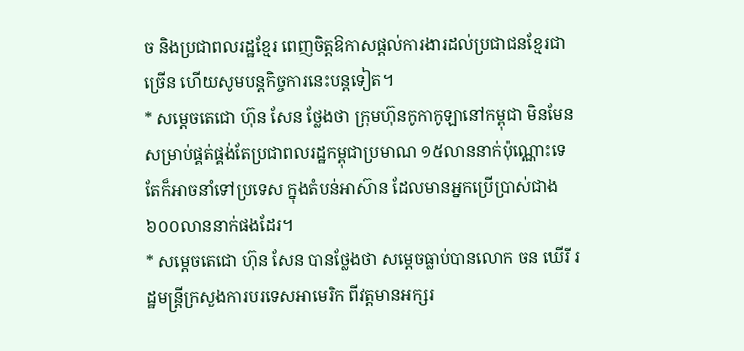ច និងប្រជាពលរដ្ឋខ្មែរ ពេញចិត្តឱកាសផ្តល់ការងារដល់ប្រជាជនខ្មែរជាច្រើន ហើយសូមបន្តកិច្ចការនេះបន្តទៀត។
* សម្តេចតេជោ ហ៊ុន សែន ថ្លែងថា ក្រុមហ៊ុនកូកាកូឡានៅកម្ពុជា មិនមែនសម្រាប់ផ្គត់ផ្គង់តែប្រជាពលរដ្ឋកម្ពុជាប្រមាណ ១៥លាននាក់ប៉ុណ្ណោះទេ តែក៏អាចនាំទៅប្រទេស ក្នុងតំបន់អាស៊ាន ដែលមានអ្នកប្រើប្រាស់ជាង ៦០០លាននាក់ផងដែរ។
* សម្តេចតេជោ ហ៊ុន សែន បានថ្លែងថា សម្តេចធ្លាប់បានលោក ចន ឃើរី រដ្ឋមន្រ្តីក្រសួងការបរទេសអាមេរិក ពីវត្តមានអក្សរ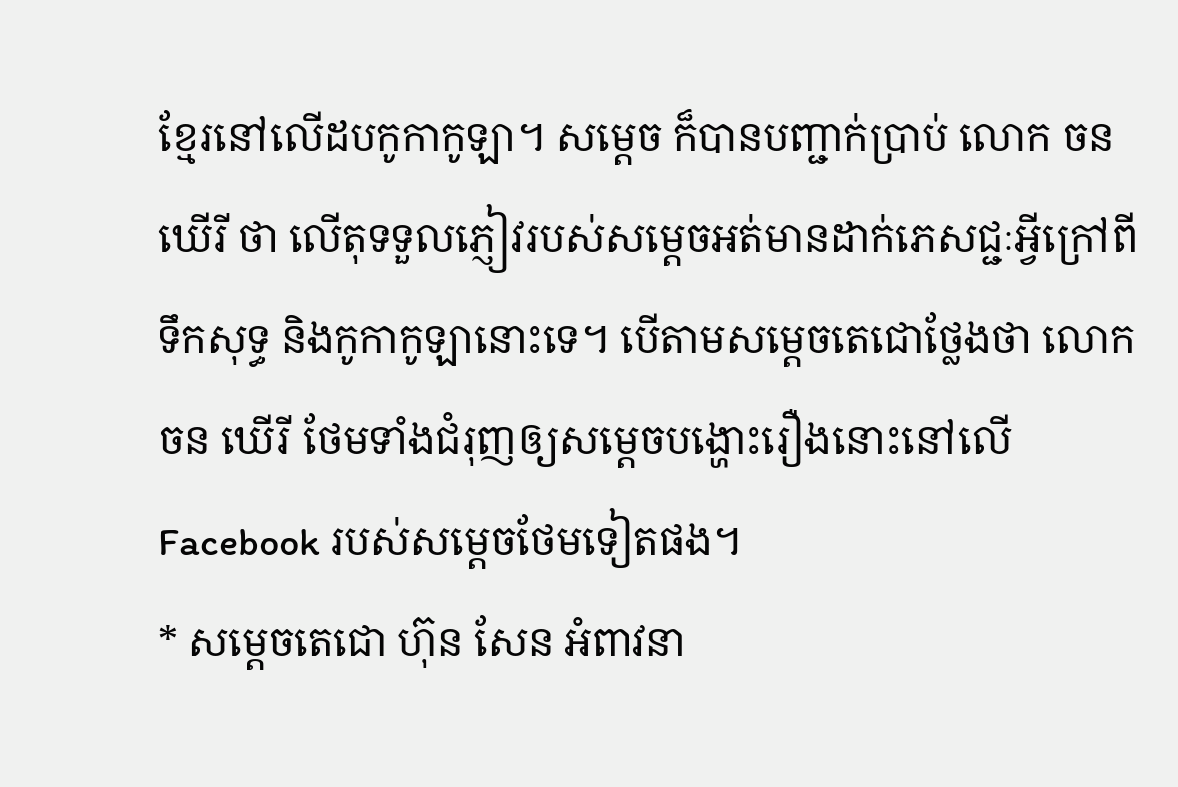ខ្មែរនៅលើដបកូកាកូឡា។ សម្តេច ក៏បានបញ្ជាក់ប្រាប់ លោក ចន ឃើរី ថា លើតុទទួលភ្ញៀវរបស់សម្តេចអត់មានដាក់ភេសជ្ជៈអ្វីក្រៅពីទឹកសុទ្ធ និងកូកាកូឡានោះទេ។ បើតាមសម្តេចតេជោថ្លែងថា លោក ចន ឃើរី ថែមទាំងជំរុញឲ្យសម្តេចបង្ហោះរឿងនោះនៅលើ Facebook របស់សម្តេចថែមទៀតផង។
* សម្តេចតេជោ ហ៊ុន សែន អំពាវនា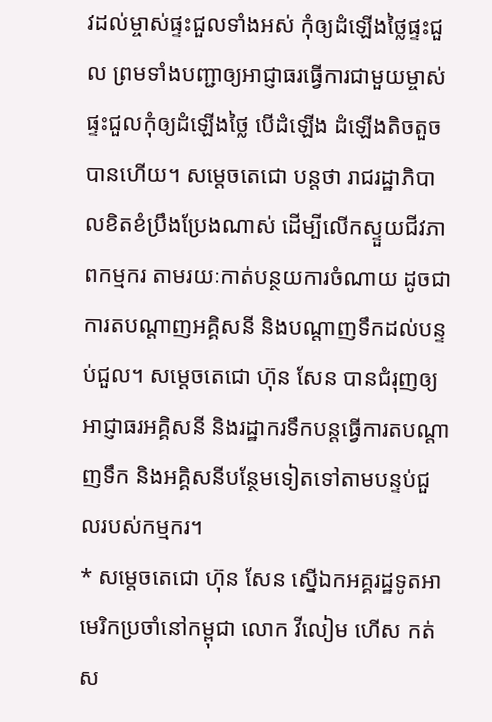វដល់ម្ចាស់ផ្ទះជួលទាំងអស់ កុំឲ្យដំឡើងថ្លៃផ្ទះជួល ព្រមទាំងបញ្ជាឲ្យអាជ្ញាធរធ្វើការជាមួយម្ចាស់ផ្ទះជួលកុំឲ្យដំឡើងថ្លៃ បើដំឡើង ដំឡើងតិចតួចបានហើយ។ សម្តេចតេជោ បន្តថា រាជរដ្ឋាភិបាលខិតខំប្រឹងប្រែងណាស់ ដើម្បីលើកស្ទួយជីវភាពកម្មករ តាមរយៈកាត់បន្ថយការចំណាយ ដូចជាការតបណ្តាញអគ្គិសនី និងបណ្តាញទឹកដល់បន្ទប់ជួល។ សម្តេចតេជោ ហ៊ុន សែន បានជំរុញឲ្យអាជ្ញាធរអគ្គិសនី និងរដ្ឋាករទឹកបន្តធ្វើការតបណ្តាញទឹក និងអគ្គិសនីបន្ថែមទៀតទៅតាមបន្ទប់ជួលរបស់កម្មករ។
* សម្តេចតេជោ ហ៊ុន សែន ស្នើឯកអគ្គរដ្ឋទូតអាមេរិកប្រចាំនៅកម្ពុជា លោក វីលៀម ហើស កត់ស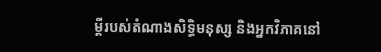ម្តីរបស់តំណាងសិទ្ធិមនុស្ស និងអ្នកវិភាគនៅ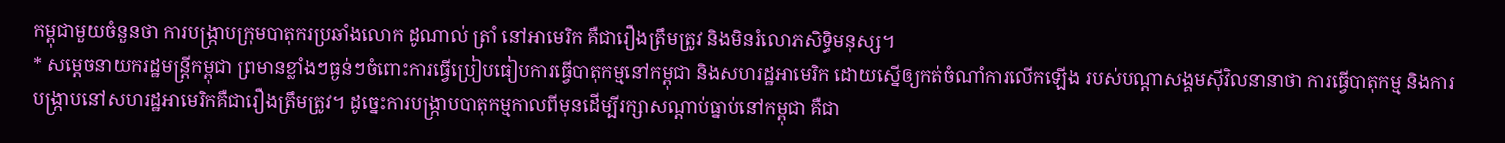កម្ពុជាមួយចំនួនថា ការបង្រ្កាបក្រុមបាតុករប្រឆាំងលោក ដូណាល់ ត្រាំ នៅអាមេរិក គឺជារឿងត្រឹមត្រូវ និងមិនរំលោភសិទ្ធិមនុស្ស។
* សម្តេចនាយករដ្ឋមន្រ្តីកម្ពុជា ព្រមានខ្លាំងៗធ្ងន់ៗចំពោះការធ្វើប្រៀបធៀបការធ្វើបាតុកម្មនៅកម្ពុជា និងសហរដ្ឋអាមេរិក ដោយស្នើឲ្យកត់ចំណាំការលើកឡើង របស់បណ្តាសង្គមស៊ីវិលនានាថា ការធ្វើបាតុកម្ម និងការបង្ក្រាបនៅសហរដ្ឋអាមេរិកគឺជារឿងត្រឹមត្រូវ។ ដូច្នេះការបង្ក្រាបបាតុកម្មកាលពីមុនដើម្បីរក្សាសណ្តាប់ធ្នាប់នៅកម្ពុជា គឺជា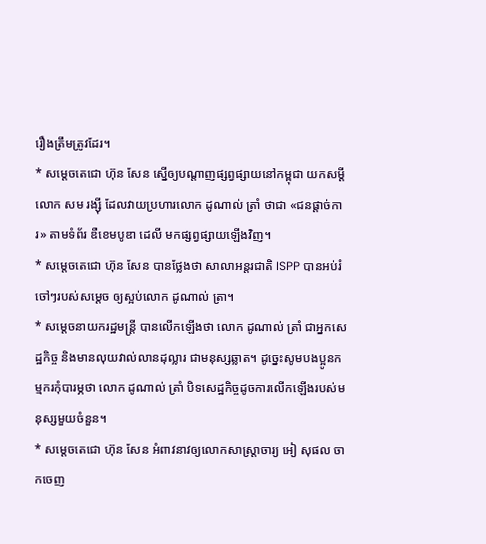រឿងត្រឹមត្រូវដែរ។
* សម្តេចតេជោ ហ៊ុន សែន ស្នើឲ្យបណ្តាញផ្សព្វផ្សាយនៅកម្ពុជា យកសម្តីលោក សម រង្ស៊ី ដែលវាយប្រហារលោក ដូណាល់ ត្រាំ ថាជា «ជនផ្តាច់ការ» តាមទំព័រ ឌឺខេមបូឌា ដេលី មកផ្សព្វផ្សាយឡើងវិញ។
* សម្តេចតេជោ ហ៊ុន សែន បានថ្លែងថា សាលាអន្តរជាតិ ISPP បានអប់រំចៅៗរបស់សម្តេច ឲ្យស្អប់លោក ដូណាល់ ត្រា។
* សម្តេចនាយករដ្ឋមន្រ្តី បានលើកឡើងថា លោក ដូណាល់ ត្រាំ ជាអ្នកសេដ្ឋកិច្ច និងមានលុយវាល់លានដុល្លារ ជាមនុស្សឆ្លាត។ ដូច្នេះសូមបងប្អូនកម្មករកុំបារម្ភថា លោក ដូណាល់ ត្រាំ បិទសេដ្ឋកិច្ចដូចការលើកឡើងរបស់មនុស្សមួយចំនួន។
* សម្តេចតេជោ ហ៊ុន សែន អំពាវនាវឲ្យលោកសាស្រ្តាចារ្យ អៀ សុផល ចាកចេញ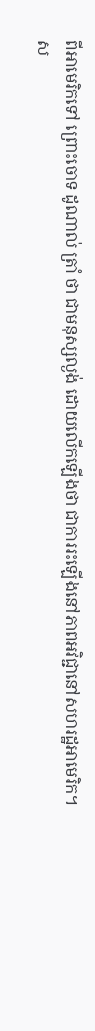ពីអាមេរិកទៅ ព្រោះចោទ ដូណាល់ ត្រាំ ថា ជាមនុស្សល្ងង់ ដោយលើកឡើងថា ជាការរះឡើងនៅភាពអវិជ្ជានៅសហរដ្ឋអាមេរិក។
ស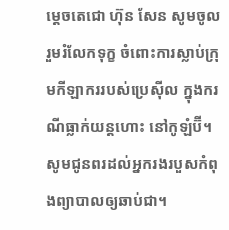ម្តេចតេជោ ហ៊ុន សែន សូមចូលរួមរំលែកទុក្ខ ចំពោះការស្លាប់ក្រុមកីឡាកររបស់ប្រេស៊ីល ក្នុងករណីធ្លាក់យន្តហោះ នៅកូឡំប៊ី។ សូមជូនពរដល់អ្នករងរបួសកំពុងព្យាបាលឲ្យឆាប់ជា។